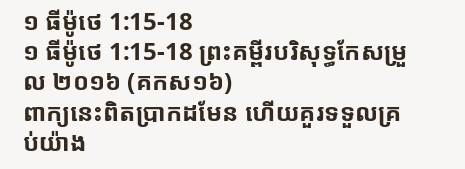១ ធីម៉ូថេ 1:15-18
១ ធីម៉ូថេ 1:15-18 ព្រះគម្ពីរបរិសុទ្ធកែសម្រួល ២០១៦ (គកស១៦)
ពាក្យនេះពិតប្រាកដមែន ហើយគួរទទួលគ្រប់យ៉ាង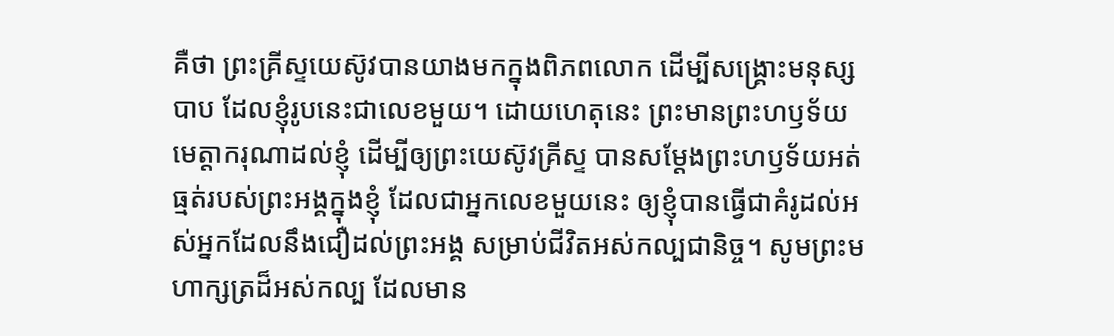គឺថា ព្រះគ្រីស្ទយេស៊ូវបានយាងមកក្នុងពិភពលោក ដើម្បីសង្គ្រោះមនុស្សបាប ដែលខ្ញុំរូបនេះជាលេខមួយ។ ដោយហេតុនេះ ព្រះមានព្រះហឫទ័យមេត្តាករុណាដល់ខ្ញុំ ដើម្បីឲ្យព្រះយេស៊ូវគ្រីស្ទ បានសម្តែងព្រះហឫទ័យអត់ធ្មត់របស់ព្រះអង្គក្នុងខ្ញុំ ដែលជាអ្នកលេខមួយនេះ ឲ្យខ្ញុំបានធ្វើជាគំរូដល់អស់អ្នកដែលនឹងជឿដល់ព្រះអង្គ សម្រាប់ជីវិតអស់កល្បជានិច្ច។ សូមព្រះមហាក្សត្រដ៏អស់កល្ប ដែលមាន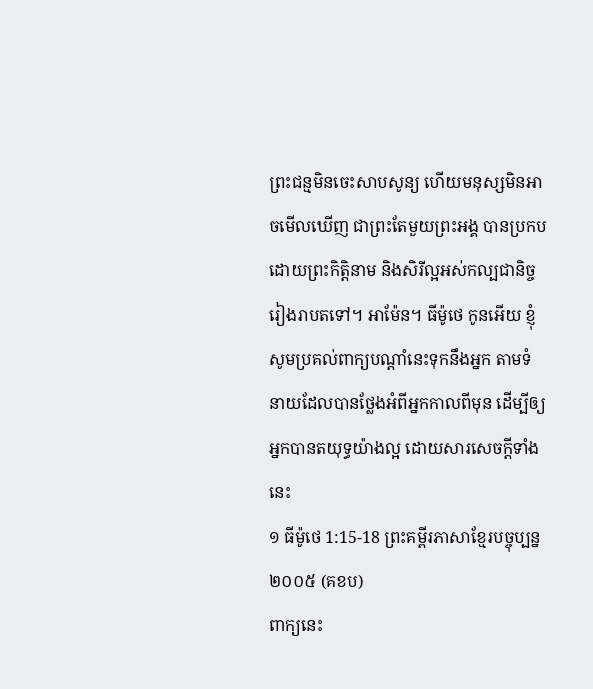ព្រះជន្មមិនចេះសាបសូន្យ ហើយមនុស្សមិនអាចមើលឃើញ ជាព្រះតែមួយព្រះអង្គ បានប្រកបដោយព្រះកិត្តិនាម និងសិរីល្អអស់កល្បជានិច្ចរៀងរាបតទៅ។ អាម៉ែន។ ធីម៉ូថេ កូនអើយ ខ្ញុំសូមប្រគល់ពាក្យបណ្ដាំនេះទុកនឹងអ្នក តាមទំនាយដែលបានថ្លែងអំពីអ្នកកាលពីមុន ដើម្បីឲ្យអ្នកបានតយុទ្ធយ៉ាងល្អ ដោយសារសេចក្ដីទាំងនេះ
១ ធីម៉ូថេ 1:15-18 ព្រះគម្ពីរភាសាខ្មែរបច្ចុប្បន្ន ២០០៥ (គខប)
ពាក្យនេះ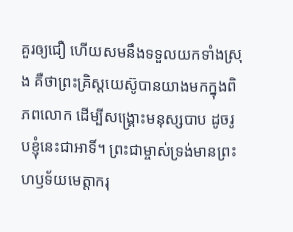គួរឲ្យជឿ ហើយសមនឹងទទួលយកទាំងស្រុង គឺថាព្រះគ្រិស្តយេស៊ូបានយាងមកក្នុងពិភពលោក ដើម្បីសង្គ្រោះមនុស្សបាប ដូចរូបខ្ញុំនេះជាអាទិ៍។ ព្រះជាម្ចាស់ទ្រង់មានព្រះហឫទ័យមេត្តាករុ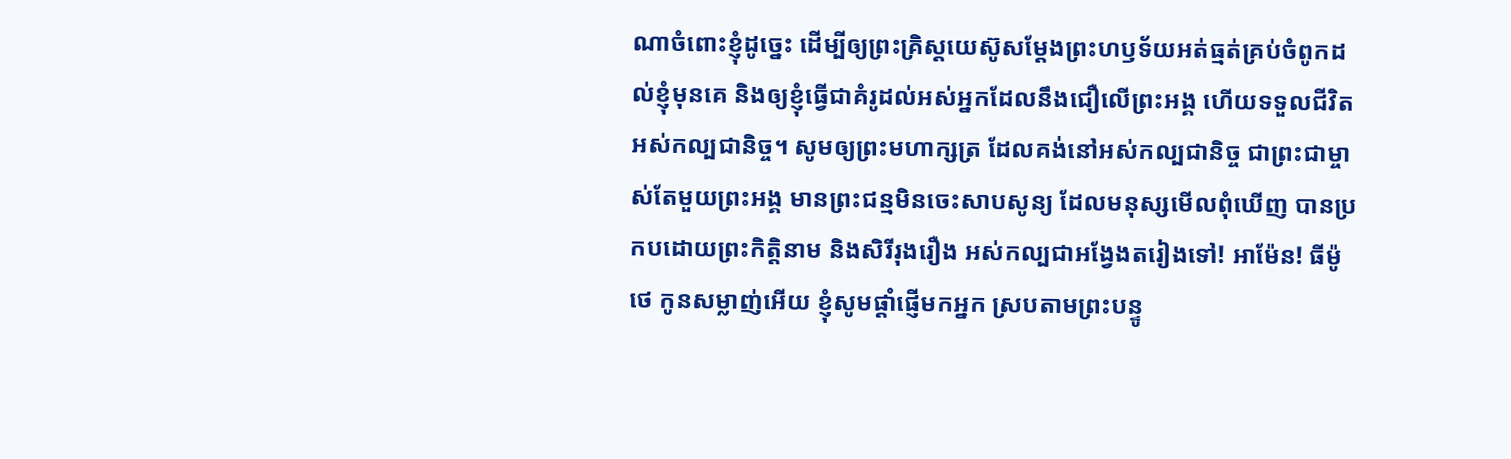ណាចំពោះខ្ញុំដូច្នេះ ដើម្បីឲ្យព្រះគ្រិស្តយេស៊ូសម្តែងព្រះហឫទ័យអត់ធ្មត់គ្រប់ចំពូកដល់ខ្ញុំមុនគេ និងឲ្យខ្ញុំធ្វើជាគំរូដល់អស់អ្នកដែលនឹងជឿលើព្រះអង្គ ហើយទទួលជីវិតអស់កល្បជានិច្ច។ សូមឲ្យព្រះមហាក្សត្រ ដែលគង់នៅអស់កល្បជានិច្ច ជាព្រះជាម្ចាស់តែមួយព្រះអង្គ មានព្រះជន្មមិនចេះសាបសូន្យ ដែលមនុស្សមើលពុំឃើញ បានប្រកបដោយព្រះកិត្តិនាម និងសិរីរុងរឿង អស់កល្បជាអង្វែងតរៀងទៅ! អាម៉ែន! ធីម៉ូថេ កូនសម្លាញ់អើយ ខ្ញុំសូមផ្ដាំផ្ញើមកអ្នក ស្របតាមព្រះបន្ទូ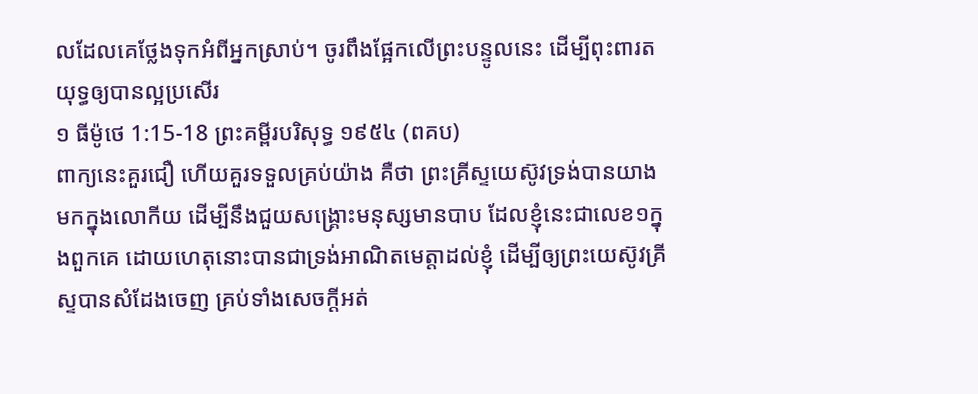លដែលគេថ្លែងទុកអំពីអ្នកស្រាប់។ ចូរពឹងផ្អែកលើព្រះបន្ទូលនេះ ដើម្បីពុះពារតយុទ្ធឲ្យបានល្អប្រសើរ
១ ធីម៉ូថេ 1:15-18 ព្រះគម្ពីរបរិសុទ្ធ ១៩៥៤ (ពគប)
ពាក្យនេះគួរជឿ ហើយគួរទទួលគ្រប់យ៉ាង គឺថា ព្រះគ្រីស្ទយេស៊ូវទ្រង់បានយាងមកក្នុងលោកីយ ដើម្បីនឹងជួយសង្គ្រោះមនុស្សមានបាប ដែលខ្ញុំនេះជាលេខ១ក្នុងពួកគេ ដោយហេតុនោះបានជាទ្រង់អាណិតមេត្តាដល់ខ្ញុំ ដើម្បីឲ្យព្រះយេស៊ូវគ្រីស្ទបានសំដែងចេញ គ្រប់ទាំងសេចក្ដីអត់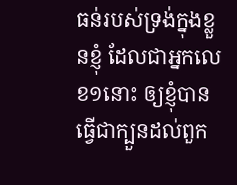ធន់របស់ទ្រង់ក្នុងខ្លួនខ្ញុំ ដែលជាអ្នកលេខ១នោះ ឲ្យខ្ញុំបានធ្វើជាក្បួនដល់ពួក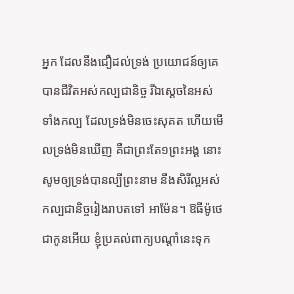អ្នក ដែលនឹងជឿដល់ទ្រង់ ប្រយោជន៍ឲ្យគេបានជីវិតអស់កល្បជានិច្ច រីឯស្តេចនៃអស់ទាំងកល្ប ដែលទ្រង់មិនចេះសុគត ហើយមើលទ្រង់មិនឃើញ គឺជាព្រះតែ១ព្រះអង្គ នោះសូមឲ្យទ្រង់បានល្បីព្រះនាម នឹងសិរីល្អអស់កល្បជានិច្ចរៀងរាបតទៅ អាម៉ែន។ ឱធីម៉ូថេ ជាកូនអើយ ខ្ញុំប្រគល់ពាក្យបណ្តាំនេះទុក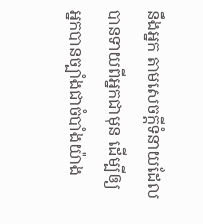នឹងអ្នក តាមសេចក្ដីទំនាយដែលបានទាយពីអ្នកជាមុន ដើម្បីឲ្យអ្នកបានច្បាំងជាចំបាំងយ៉ាង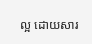ល្អ ដោយសារ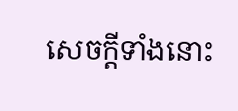សេចក្ដីទាំងនោះ